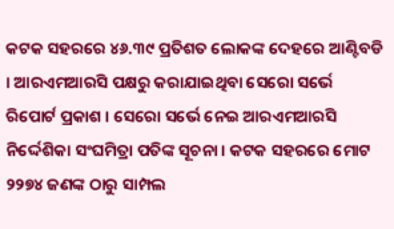କଟକ ସହରରେ ୪୬.୩୯ ପ୍ରତିଶତ ଲୋକଙ୍କ ଦେହରେ ଆଣ୍ଟିବଡି । ଆରଏମଆରସି ପକ୍ଷରୁ କରାଯାଇଥିବା ସେରୋ ସର୍ଭେ ରିପୋର୍ଟ ପ୍ରକାଶ । ସେରୋ ସର୍ଭେ ନେଇ ଆରଏମଆରସି ନିର୍ଦ୍ଦେଶିକା ସଂଘମିତ୍ରା ପତିଙ୍କ ସୂଚନା । କଟକ ସହରରେ ମୋଟ ୨୨୭୪ ଜଣଙ୍କ ଠାରୁ ସାମ୍ପଲ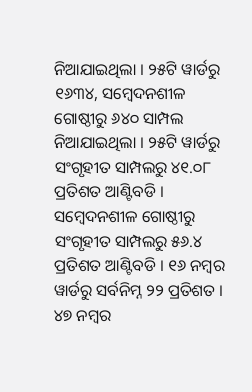ନିଆଯାଇଥିଲା । ୨୫ଟି ୱାର୍ଡରୁ ୧୬୩୪, ସମ୍ବେଦନଶୀଳ ଗୋଷ୍ଠୀରୁ ୬୪୦ ସାମ୍ପଲ ନିଆଯାଇଥିଲା । ୨୫ଟି ୱାର୍ଡରୁ ସଂଗୃହୀତ ସାମ୍ପଲରୁ ୪୧.୦୮ ପ୍ରତିଶତ ଆଣ୍ଟିବଡି । ସମ୍ବେଦନଶୀଳ ଗୋଷ୍ଠୀରୁ ସଂଗୃହୀତ ସାମ୍ପଲରୁ ୫୬.୪ ପ୍ରତିଶତ ଆଣ୍ଟିବଡି । ୧୬ ନମ୍ବର ୱାର୍ଡରୁ ସର୍ବନିମ୍ନ ୨୨ ପ୍ରତିଶତ । ୪୭ ନମ୍ବର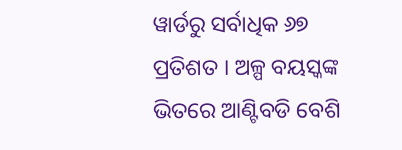ୱାର୍ଡରୁ ସର୍ବାଧିକ ୬୭ ପ୍ରତିଶତ । ଅଳ୍ପ ବୟସ୍କଙ୍କ ଭିତରେ ଆଣ୍ଟିବଡି ବେଶି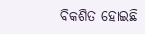ବିକଶିତ ହୋଇଛି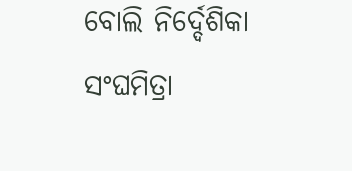ବୋଲି ନିର୍ଦ୍ଦେଶିକା ସଂଘମିତ୍ରା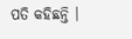ପତି କହିଛନ୍ତି ।